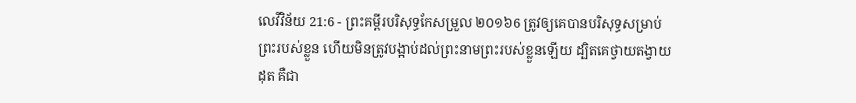លេវីវិន័យ 21:6 - ព្រះគម្ពីរបរិសុទ្ធកែសម្រួល ២០១៦6 ត្រូវឲ្យគេបានបរិសុទ្ធសម្រាប់ព្រះរបស់ខ្លួន ហើយមិនត្រូវបង្អាប់ដល់ព្រះនាមព្រះរបស់ខ្លួនឡើយ ដ្បិតគេថ្វាយតង្វាយដុត គឺជា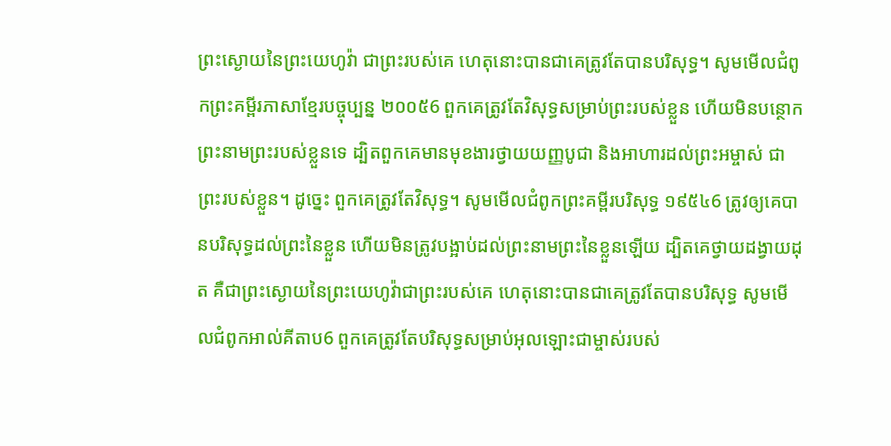ព្រះស្ងោយនៃព្រះយេហូវ៉ា ជាព្រះរបស់គេ ហេតុនោះបានជាគេត្រូវតែបានបរិសុទ្ធ។ សូមមើលជំពូកព្រះគម្ពីរភាសាខ្មែរបច្ចុប្បន្ន ២០០៥6 ពួកគេត្រូវតែវិសុទ្ធសម្រាប់ព្រះរបស់ខ្លួន ហើយមិនបន្ថោកព្រះនាមព្រះរបស់ខ្លួនទេ ដ្បិតពួកគេមានមុខងារថ្វាយយញ្ញបូជា និងអាហារដល់ព្រះអម្ចាស់ ជាព្រះរបស់ខ្លួន។ ដូច្នេះ ពួកគេត្រូវតែវិសុទ្ធ។ សូមមើលជំពូកព្រះគម្ពីរបរិសុទ្ធ ១៩៥៤6 ត្រូវឲ្យគេបានបរិសុទ្ធដល់ព្រះនៃខ្លួន ហើយមិនត្រូវបង្អាប់ដល់ព្រះនាមព្រះនៃខ្លួនឡើយ ដ្បិតគេថ្វាយដង្វាយដុត គឺជាព្រះស្ងោយនៃព្រះយេហូវ៉ាជាព្រះរបស់គេ ហេតុនោះបានជាគេត្រូវតែបានបរិសុទ្ធ សូមមើលជំពូកអាល់គីតាប6 ពួកគេត្រូវតែបរិសុទ្ធសម្រាប់អុលឡោះជាម្ចាស់របស់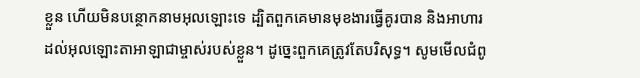ខ្លួន ហើយមិនបន្ថោកនាមអុលឡោះទេ ដ្បិតពួកគេមានមុខងារធ្វើគូរបាន និងអាហារដល់អុលឡោះតាអាឡាជាម្ចាស់របស់ខ្លួន។ ដូច្នេះពួកគេត្រូវតែបរិសុទ្ធ។ សូមមើលជំពូ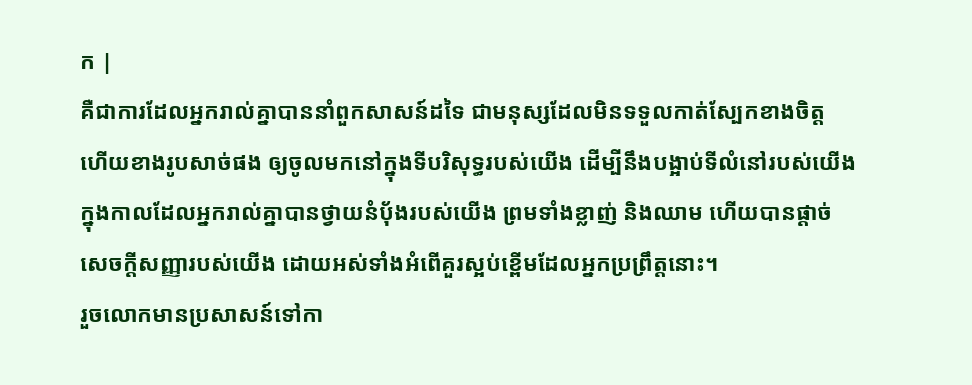ក |
គឺជាការដែលអ្នករាល់គ្នាបាននាំពួកសាសន៍ដទៃ ជាមនុស្សដែលមិនទទួលកាត់ស្បែកខាងចិត្ត ហើយខាងរូបសាច់ផង ឲ្យចូលមកនៅក្នុងទីបរិសុទ្ធរបស់យើង ដើម្បីនឹងបង្អាប់ទីលំនៅរបស់យើង ក្នុងកាលដែលអ្នករាល់គ្នាបានថ្វាយនំបុ័ងរបស់យើង ព្រមទាំងខ្លាញ់ និងឈាម ហើយបានផ្តាច់សេចក្ដីសញ្ញារបស់យើង ដោយអស់ទាំងអំពើគួរស្អប់ខ្ពើមដែលអ្នកប្រព្រឹត្តនោះ។
រួចលោកមានប្រសាសន៍ទៅកា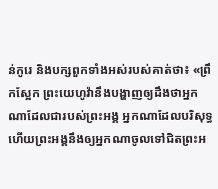ន់កូរេ និងបក្សពួកទាំងអស់របស់គាត់ថា៖ «ព្រឹកស្អែក ព្រះយេហូវ៉ានឹងបង្ហាញឲ្យដឹងថាអ្នកណាដែលជារបស់ព្រះអង្គ អ្នកណាដែលបរិសុទ្ធ ហើយព្រះអង្គនឹងឲ្យអ្នកណាចូលទៅជិតព្រះអ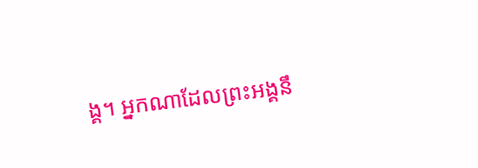ង្គ។ អ្នកណាដែលព្រះអង្គនឹ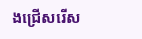ងជ្រើសរើស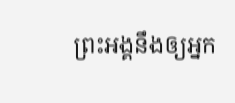ព្រះអង្គនឹងឲ្យអ្នក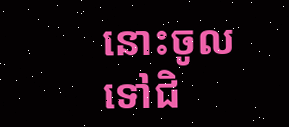នោះចូលទៅជិ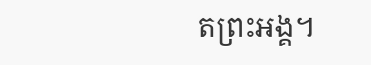តព្រះអង្គ។